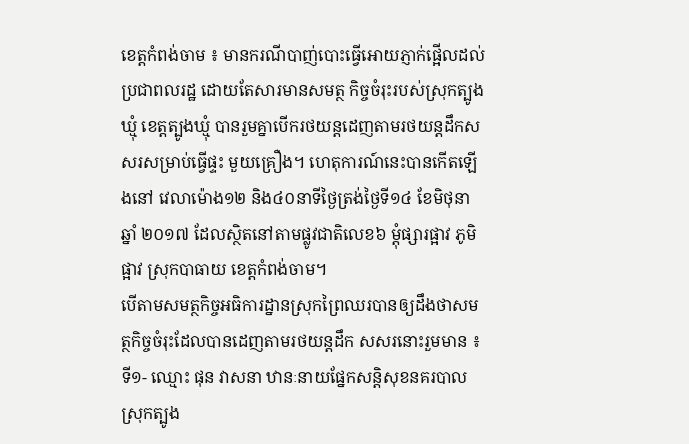ខេត្តកំពង់ចាម ៖ មានករណីបាញ់បោះធ្វើអោយភ្ញាក់ផ្អើលដល់ប្រជាពលរដ្ឋ ដោយតែសារមានសមត្ថ កិច្ចចំរុះរបស់ស្រុកត្បូងឃ្មុំ ខេត្តត្បូងឃ្មុំ បានរួមគ្នាបើករថយន្តដេញតាមរថយន្តដឹកសសរសម្រាប់ធ្វើផ្ទះ មួយគ្រឿង។ ហេតុការណ៍នេះបានកើតឡើងនៅ វេលាម៉ោង១២ និង៤០នាទីថ្ងៃត្រង់ថ្ងៃទី១៤ ខែមិថុនា ឆ្នាំ ២០១៧ ដែលស្ថិតនៅតាមផ្លូវជាតិលេខ៦ ម្តុំផ្សារផ្អាវ ភូមិផ្អាវ ស្រុកបាធាយ ខេត្តកំពង់ចាម។
បើតាមសមត្ថកិច្ចអធិការដ្នានស្រុកព្រៃឈរបានឲ្យដឹងថាសមត្ថកិច្ចចំរុះដែលបានដេញតាមរថយន្តដឹក សសរនោះរួមមាន ៖ ទី១- ឈ្មោះ ផុន វាសនា ឋានៈនាយផ្នែកសន្តិសុខនគរបាល ស្រុកត្បូង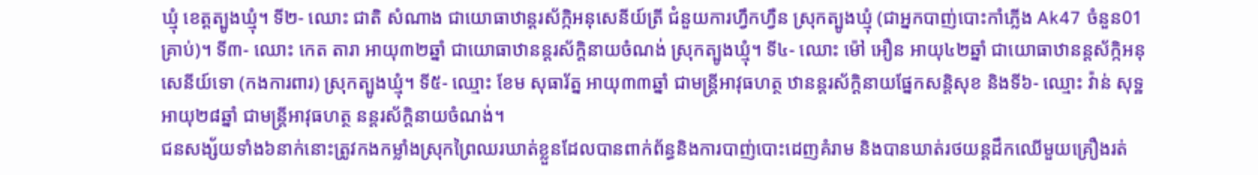ឃ្មុំ ខេត្តត្បូងឃ្មុំ។ ទី២- ឈោះ ជាតិ សំណាង ជាយោធាឋាន្តរស័ក្កិអនុសេនីយ៍ត្រី ជំនួយការហ្វឹកហ្វឺន ស្រុកត្បូងឃ្មុំ (ជាអ្នកបាញ់បោះកាំភ្លើង Ak47 ចំនួន01គ្រាប់)។ ទី៣- ឈោះ កេត តារា អាយុ៣២ឆ្នាំ ជាយោធាឋានន្តរស័ក្តិនាយចំណង់ ស្រុកត្បូងឃ្មុំ។ ទី៤- ឈោះ ម៉ៅ អឿន អាយុ៤២ឆ្នាំ ជាយោធាឋានន្តស័ក្កិអនុសេនីយ៍ទោ (កងការពារ) ស្រុកត្បូងឃ្មុំ។ ទី៥- ឈ្មោះ ខែម សុធារ័ត្ន អាយុ៣៣ឆ្នាំ ជាមន្ត្រីអាវុធហត្ថ ឋានន្តរស័ក្តិនាយផ្នែកសន្តិសុខ និងទី៦- ឈ្មោះ វ៉ាន់ សុទ្ឋ អាយុ២៨ឆ្នាំ ជាមន្ត្រីអាវុធហត្ថ នន្តរស័ក្តិនាយចំណង់។
ជនសង្ស័យទាំង៦នាក់នោះត្រូវកងកម្លាំងស្រុកព្រៃឈរឃាត់ខ្លួនដែលបានពាក់ព័ន្ធនិងការបាញ់បោះដេញគំរាម និងបានឃាត់រថយន្តដឹកឈើមួយគ្រឿងរត់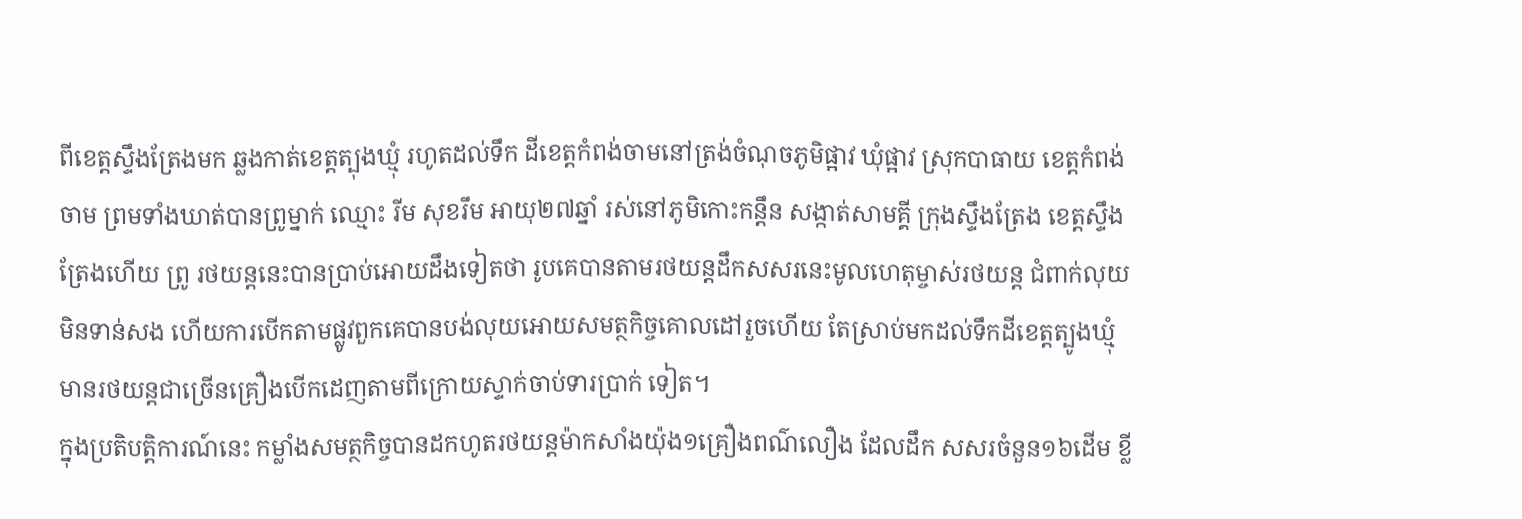ពីខេត្តស្ទឹងត្រែងមក ឆ្លងកាត់ខេត្តត្បុងឃ្មុំ រហូតដល់ទឹក ដីខេត្តកំពង់ចាមនៅត្រង់ចំណុចភូមិផ្អាវ ឃុំផ្អាវ ស្រុកបាធាយ ខេត្តកំពង់ចាម ព្រមទាំងឃាត់បានព្រូម្នាក់ ឈ្មោះ រីម សុខរឹម អាយុ២៧ឆ្នាំ រស់នៅភូមិកោះកន្ដឹន សង្កាត់សាមគ្គី ក្រុងស្ទឹងត្រែង ខេត្តស្ទឹងត្រែងហើយ ព្រូ រថយន្តនេះបានប្រាប់អោយដឹងទៀតថា រូបគេបានតាមរថយន្តដឹកសសរនេះមូលហេតុម្ចាស់រថយន្ត ជំពាក់លុយមិនទាន់សង ហើយការបើកតាមផ្លូវពួកគេបានបង់លុយអោយសមត្ថកិច្ចគោលដៅរួចហើយ តែស្រាប់មកដល់ទឹកដីខេត្តត្បូងឃ្មុំមានរថយន្តជាច្រើនគ្រឿងបើកដេញតាមពីក្រោយស្ទាក់ចាប់ទារប្រាក់ ទៀត។
ក្នុងប្រតិបត្តិការណ៍នេះ កម្លាំងសមត្ថកិច្ចបានដកហូតរថយន្តម៉ាកសាំងយ៉ុង១គ្រឿងពណ៌លឿង ដែលដឹក សសរចំនួន១៦ដើម ខ្លី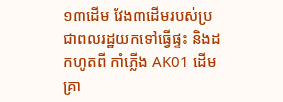១៣ដើម វែង៣ដើមរបស់ប្រជាពលរដ្ឋយកទៅធ្វើផ្ទះ និងដកហូតពី កាំភ្លើង AK01 ដើម គ្រា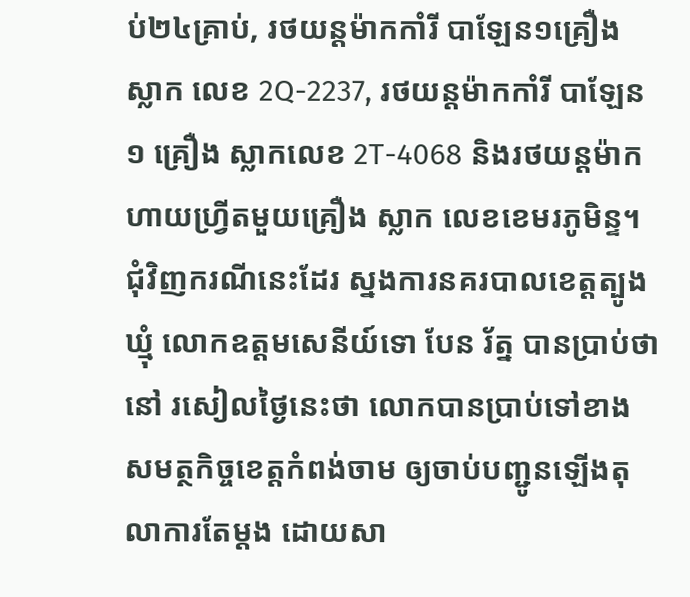ប់២៤គ្រាប់, រថយន្តម៉ាកកាំរី បាឡែន១គ្រឿង ស្លាក លេខ 2Q-2237, រថយន្តម៉ាកកាំរី បាឡែន១ គ្រឿង ស្លាកលេខ 2T-4068 និងរថយន្តម៉ាកហាយហ្វ្រីតមួយគ្រឿង ស្លាក លេខខេមរភូមិន្ទ។
ជុំវិញករណីនេះដែរ ស្នងការនគរបាលខេត្តត្បូងឃ្មុំ លោកឧត្តមសេនីយ៍ទោ បែន រ័ត្ន បានប្រាប់ថា នៅ រសៀលថ្ងៃនេះថា លោកបានប្រាប់ទៅខាងសមត្ថកិច្ចខេត្តកំពង់ចាម ឲ្យចាប់បញ្ជូនឡើងតុលាការតែម្តង ដោយសា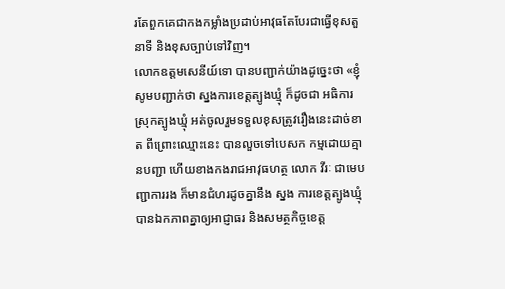រតែពួកគេជាកងកម្លាំងប្រដាប់អាវុធតែបែរជាធ្វើខុសតួនាទី និងខុសច្បាប់ទៅវិញ។
លោកឧត្តមសេនីយ៍ទោ បានបញ្ជាក់យ៉ាងដូច្នេះថា «ខ្ញុំសូមបញ្ជាក់ថា ស្នងការខេត្តត្បូងឃ្មុំ ក៏ដូចជា អធិការស្រុកត្បូងឃ្មុំ អត់ចូលរួមទទួលខុសត្រូវរឿងនេះដាច់ខាត ពីព្រោះឈ្មោះនេះ បានលួចទៅបេសក កម្មដោយគ្មានបញ្ជា ហើយខាងកងរាជអាវុធហត្ថ លោក វីរៈ ជាមេបញ្ជាការរង ក៏មានជំហរដូចគ្នានឹង ស្នង ការខេត្តត្បូងឃ្មុំបានឯកភាពគ្នាឲ្យអាជ្ញាធរ និងសមត្ថកិច្ចខេត្ត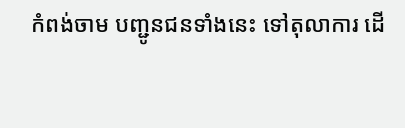កំពង់ចាម បញ្ជូនជនទាំងនេះ ទៅតុលាការ ដើ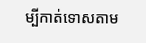ម្បីកាត់ទោសតាម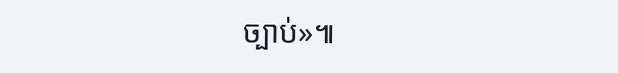ច្បាប់»៕